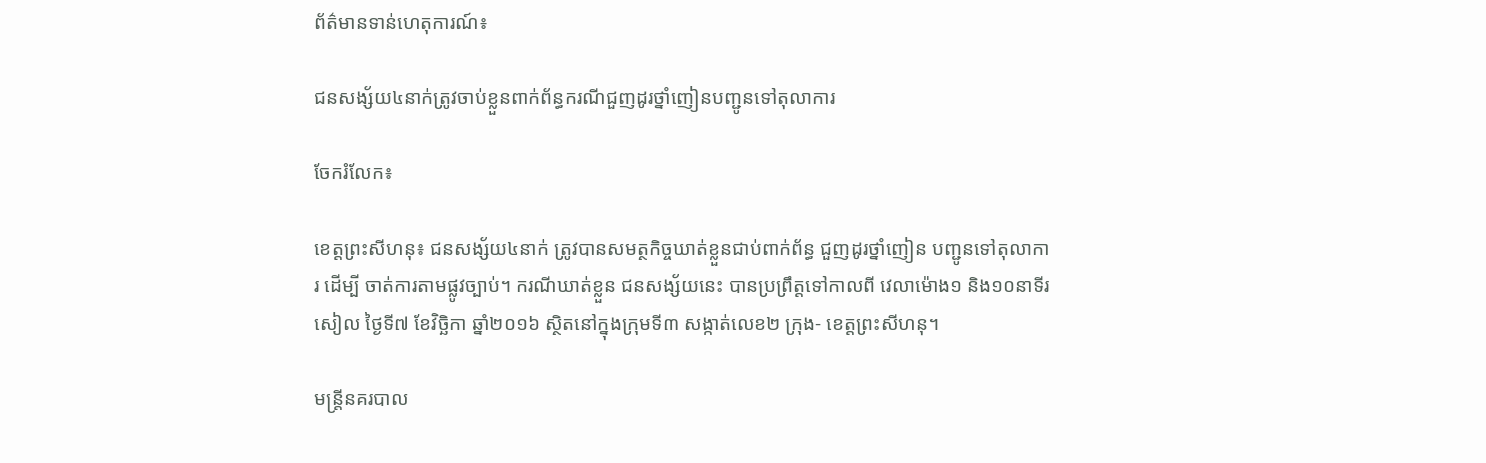ព័ត៌មានទាន់ហេតុការណ៍៖

ជនសង្ស័យ៤នាក់ត្រូវចាប់ខ្លួនពាក់ព័ន្ធករណីជួញដូរថ្នាំញៀនបញ្ជូនទៅតុលាការ

ចែករំលែក៖

ខេត្តព្រះសីហនុ៖ ជនសង្ស័យ៤នាក់ ត្រូវបានសមត្ថកិច្ចឃាត់ខ្លួនជាប់ពាក់ព័ន្ធ ជួញដូរថ្នាំញៀន បញ្ជូនទៅតុលាការ ដើម្បី ចាត់ការតាមផ្លូវច្បាប់។ ករណីឃាត់ខ្លួន ជនសង្ស័យនេះ បានប្រព្រឹត្តទៅកាលពី វេលាម៉ោង១ និង១០នាទីរសៀល ថ្ងៃទី៧ ខែវិច្ឆិកា ឆ្នាំ២០១៦ ស្ថិតនៅក្នុងក្រុមទី៣ សង្កាត់លេខ២ ក្រុង- ខេត្តព្រះសីហនុ។

មន្ត្រីនគរបាល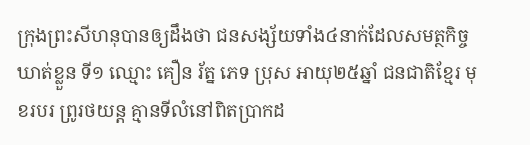ក្រុងព្រះសីហនុបានឲ្យដឹងថា ជនសង្ស័យទាំង៤នាក់ដែលសមត្ថកិច្ចឃាត់ខ្លួន ទី១ ឈ្មោះ គឿន រ័ត្ន ភេទ ប្រុស អាយុ២៥ឆ្នាំ ជនជាតិខ្មែរ មុខរបរ ព្រូរថយន្ត គ្មានទីលំនៅពិតប្រាកដ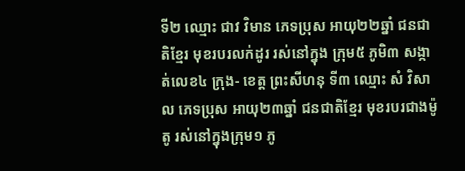ទី២ ឈ្មោះ ជាវ វិមាន ភេទប្រុស អាយុ២២ឆ្នាំ ជនជាតិខ្មែរ មុខរបរលក់ដូរ រស់នៅក្នុង ក្រុម៥ ភូមិ៣ សង្កាត់លេខ៤ ក្រុង- ខេត្ត ព្រះសីហនុ ទី៣ ឈ្មោះ សំ វិសាល ភេទប្រុស អាយុ២៣ឆ្នាំ ជនជាតិខ្មែរ មុខរបរជាងម៉ូតូ រស់នៅក្នុងក្រុម១ ភូ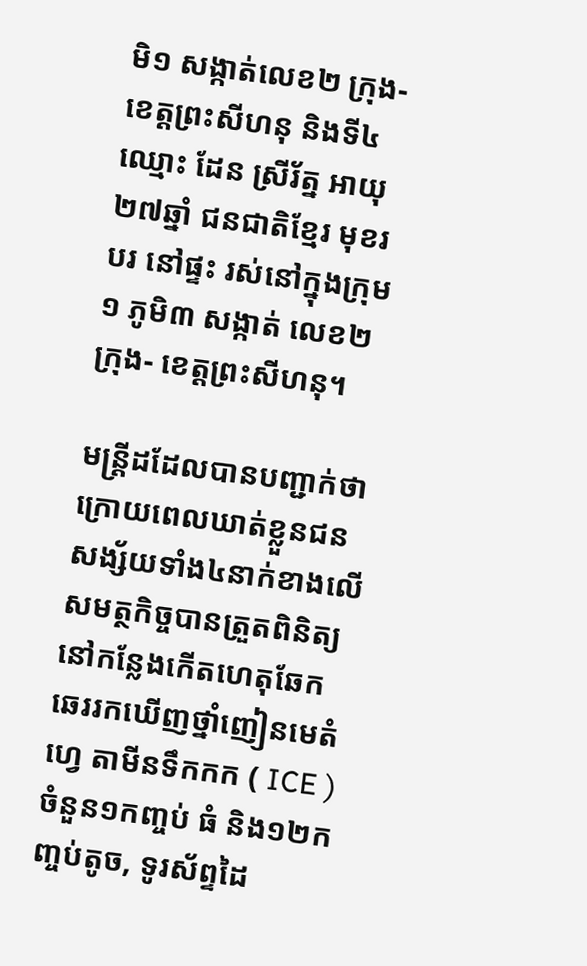មិ១ សង្កាត់លេខ២ ក្រុង- ខេត្តព្រះសីហនុ និងទី៤ ឈ្មោះ ដែន ស្រីរ័ត្ន អាយុ២៧ឆ្នាំ ជនជាតិខ្មែរ មុខរបរ នៅផ្ទះ រស់នៅក្នុងក្រុម ១ ភូមិ៣ សង្កាត់ លេខ២ ក្រុង- ខេត្តព្រះសីហនុ។

មន្ត្រីដដែលបានបញ្ជាក់ថា ក្រោយពេលឃាត់ខ្លួនជនសង្ស័យទាំង៤នាក់ខាងលើ សមត្ថកិច្ចបានត្រួតពិនិត្យនៅកន្លែងកើតហេតុឆែកឆេររកឃើញថ្នាំញៀនមេតំហ្វេ តាមីនទឹកកក ( ICE ) ចំនួន១កញ្ចប់ ធំ និង១២កញ្ចប់តូច, ទូរស័ព្ទដៃ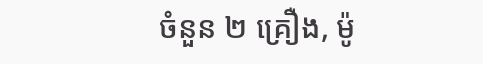ចំនួន ២ គ្រឿង, ម៉ូ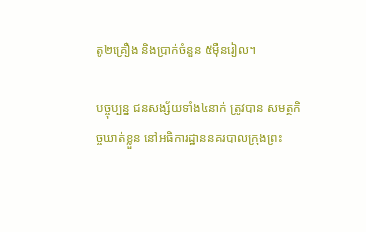តូ២គ្រឿង និងប្រាក់ចំនួន ៥ម៉ឺនរៀល។

បច្ចុប្បន្ន ជនសង្ស័យទាំង៤នាក់ ត្រូវបាន សមត្ថកិច្ចឃាត់ខ្លួន នៅអធិការដ្ឋាននគរបាលក្រុងព្រះ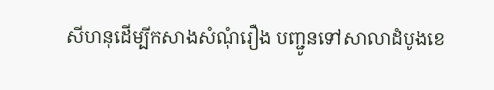សីហនុដើម្បីកសាងសំណុំរឿង បញ្ជូនទៅសាលាដំបូងខេ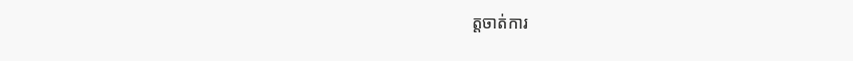ត្តចាត់ការ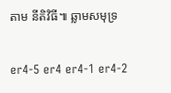តាម នីតិវិធី៕ ឆ្លាមសមុទ្រ

er4-5 er4 er4-1 er4-2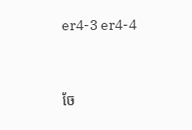er4-3 er4-4


ចែ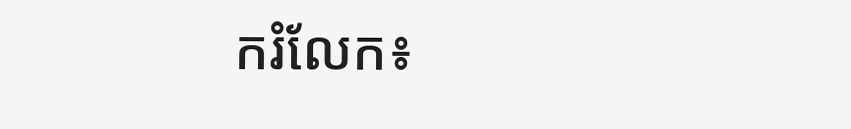ករំលែក៖